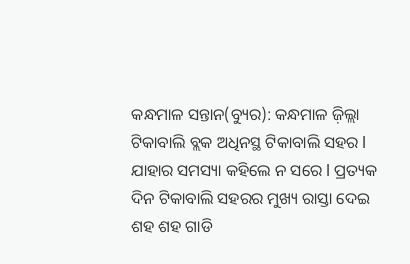କନ୍ଧମାଳ ସନ୍ତାନ(ବ୍ୟୁର): କନ୍ଧମାଳ ଜ଼ିଲ୍ଲା ଟିକାବାଲି ବ୍ଲକ ଅଧିନସ୍ଥ ଟିକାବାଲି ସହର l ଯାହାର ସମସ୍ୟା କହିଲେ ନ ସରେ l ପ୍ରତ୍ୟକ ଦିନ ଟିକାବାଲି ସହରର ମୁଖ୍ୟ ରାସ୍ତା ଦେଇ ଶହ ଶହ ଗାଡି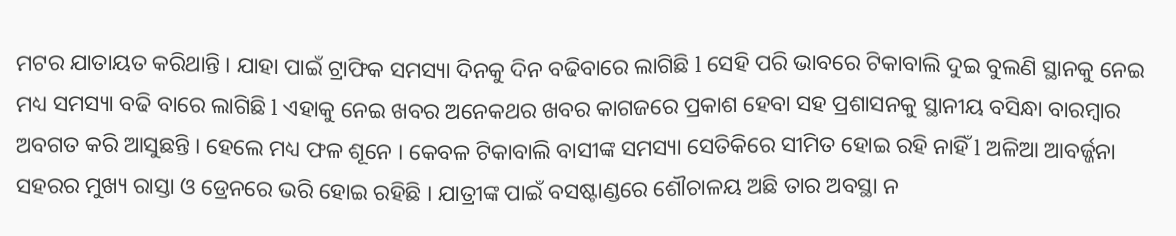ମଟର ଯାତାୟତ କରିଥାନ୍ତି । ଯାହା ପାଇଁ ଟ୍ରାଫିକ ସମସ୍ୟା ଦିନକୁ ଦିନ ବଢିବାରେ ଲାଗିଛି l ସେହି ପରି ଭାବରେ ଟିକାବାଲି ଦୁଇ ବୁଲଣି ସ୍ଥାନକୁ ନେଇ ମଧ୍ୟ ସମସ୍ୟା ବଢି ବାରେ ଲାଗିଛି l ଏହାକୁ ନେଇ ଖବର ଅନେକଥର ଖବର କାଗଜରେ ପ୍ରକାଶ ହେବା ସହ ପ୍ରଶାସନକୁ ସ୍ଥାନୀୟ ବସିନ୍ଧା ବାରମ୍ବାର ଅବଗତ କରି ଆସୁଛନ୍ତି । ହେଲେ ମଧ୍ୟ ଫଳ ଶୂନେ । କେବଳ ଟିକାବାଲି ବାସୀଙ୍କ ସମସ୍ୟା ସେତିକିରେ ସୀମିତ ହୋଇ ରହି ନାହିଁ l ଅଳିଆ ଆବର୍ଜ୍ଜନା ସହରର ମୁଖ୍ୟ ରାସ୍ତା ଓ ଡ୍ରେନରେ ଭରି ହୋଇ ରହିଛି । ଯାତ୍ରୀଙ୍କ ପାଇଁ ବସଷ୍ଟାଣ୍ଡରେ ଶୌଚାଳୟ ଅଛି ତାର ଅବସ୍ଥା ନ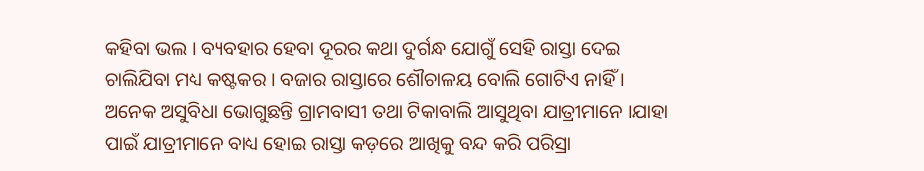କହିବା ଭଲ । ବ୍ୟବହାର ହେବା ଦୂରର କଥା ଦୁର୍ଗନ୍ଧ ଯୋଗୁଁ ସେହି ରାସ୍ତା ଦେଇ ଚାଲିଯିବା ମଧ୍ୟ କଷ୍ଟକର । ବଜାର ରାସ୍ତାରେ ଶୌଚାଳୟ ବୋଲି ଗୋଟିଏ ନାହିଁ । ଅନେକ ଅସୁବିଧା ଭୋଗୁଛନ୍ତି ଗ୍ରାମବାସୀ ତଥା ଟିକାବାଲି ଆସୁଥିବା ଯାତ୍ରୀମାନେ ।ଯାହା ପାଇଁ ଯାତ୍ରୀମାନେ ବାଧ୍ୟ ହୋଇ ରାସ୍ତା କଡ଼ରେ ଆଖିକୁ ବନ୍ଦ କରି ପରିସ୍ରା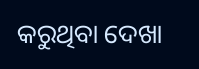କରୁଥିବା ଦେଖା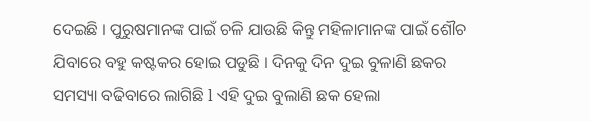ଦେଇଛି । ପୁରୁଷମାନଙ୍କ ପାଇଁ ଚଳି ଯାଉଛି କିନ୍ତୁ ମହିଳାମାନଙ୍କ ପାଇଁ ଶୌଚ ଯିବାରେ ବହୁ କଷ୍ଟକର ହୋଇ ପଡୁଛି । ଦିନକୁ ଦିନ ଦୁଇ ବୁଳାଣି ଛକର ସମସ୍ୟା ବଢିବାରେ ଲାଗିଛି l ଏହି ଦୁଇ ବୁଲାଣି ଛକ ହେଲା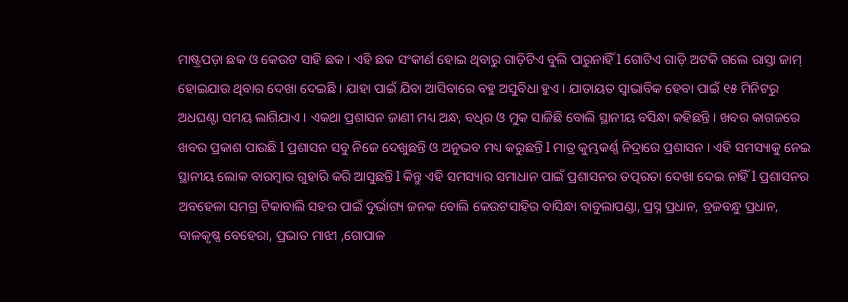ମାଷ୍ଟ୍ରପଡ଼ା ଛକ ଓ କେଉଟ ସାହି ଛକ । ଏହି ଛକ ସଂକୀର୍ଣ ହୋଇ ଥିବାରୁ ଗାଡ଼ିଟିଏ ବୁଲି ପାରୁନାହିଁ l ଗୋଟିଏ ଗାଡ଼ି ଅଟକି ଗଲେ ରାସ୍ତା ଜାମ୍ ହୋଇଯାଉ ଥିବାର ଦେଖା ଦେଇଛି । ଯାହା ପାଇଁ ଯିବା ଆସିବାରେ ବହୁ ଅସୁବିଧା ହୁଏ । ଯାତାୟତ ସ୍ଵାଭାବିକ ହେବା ପାଇଁ ୧୫ ମିନିଟରୁ ଅଧଘଣ୍ଟା ସମୟ ଲାଗିଯାଏ । ଏକଥା ପ୍ରଶାସନ ଜାଣୀ ମଧ୍ୟ ଅନ୍ଧ, ବଧିର ଓ ମୁକ ସାଜିଛି ବୋଲି ସ୍ଥାନୀୟ ବସିନ୍ଧା କହିଛନ୍ତି । ଖବର କାଗଜରେ ଖବର ପ୍ରକାଶ ପାଉଛି l ପ୍ରଶାସନ ସବୁ ନିଜେ ଦେଖୁଛନ୍ତି ଓ ଅନୁଭବ ମଧ୍ୟ କରୁଛନ୍ତି l ମାତ୍ର କୁମ୍ଭକର୍ଣ୍ଣ ନିଦ୍ରାରେ ପ୍ରଶାସନ । ଏହି ସମସ୍ୟାକୁ ନେଇ ସ୍ଥାନୀୟ ଲୋକ ବାରମ୍ବାର ଗୁହାରି କରି ଆସୁଛନ୍ତି l କିନ୍ତୁ ଏହି ସମସ୍ୟାର ସମାଧାନ ପାଇଁ ପ୍ରଶାସନର ତତ୍ପରତା ଦେଖା ଦେଇ ନାହିଁ l ପ୍ରଶାସନର ଅବହେଳା ସମଗ୍ର ଟିକାବାଲି ସହର ପାଇଁ ଦୁର୍ଭାଗ୍ୟ ଜନକ ବୋଲି କେଉଟସାହିର ବାସିନ୍ଧା ବାବୁଲାପଣ୍ଡା, ପ୍ରସ୍ନ ପ୍ରଧାନ, ବ୍ରଜବନ୍ଧୁ ପ୍ରଧାନ, ବାଳକୃଷ୍ଣ ବେହେରା, ପ୍ରଭାତ ମାଝୀ ,ଗୋପାଳ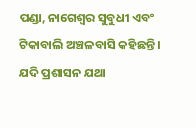ପଣ୍ଡା, ନାଗେଶ୍ବର ସୁବୁଧୀ ଏବଂ ଟିକାବାଲି ଅଞ୍ଚଳବାସି କହିଛନ୍ତି । ଯଦି ପ୍ରଶାସନ ଯଥା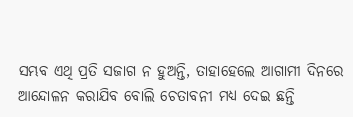ସମ୍ଭବ ଏଥି ପ୍ରତି ସଜାଗ ନ ହୁଅନ୍ତି, ତାହାହେଲେ ଆଗାମୀ ଦିନରେ ଆନ୍ଦୋଳନ କରାଯିବ ବୋଲି ଚେତାବନୀ ମଧ୍ୟ ଦେଇ ଛନ୍ତି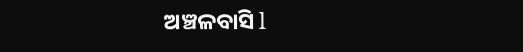ଅଞ୍ଚଳବାସି l